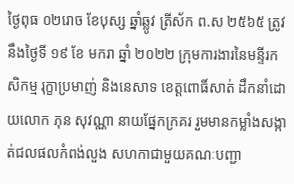ថ្ងៃពុធ ០២រោច ខែបុស្ស ឆ្នាំឆ្លូវ ត្រីស័ក ព.ស ២៥៦៥ ត្រូវនឹងថ្ងៃទី ១៩ ខែ មករា ឆ្នាំ ២០២២ ក្រុមការងារនៃមន្ទីរកសិកម្ម រុក្ខាប្រមាញ់ និងនេសាទ ខេត្ដពោធិ៍សាត់ ដឹកនាំដោយលោក ភុន សុវណ្ណា នាយផ្នែកក្រគរ រួមមានកម្លាំងសង្កាត់ជលផលកំពង់លួង សហកាជាមួយគណៈបញ្ជា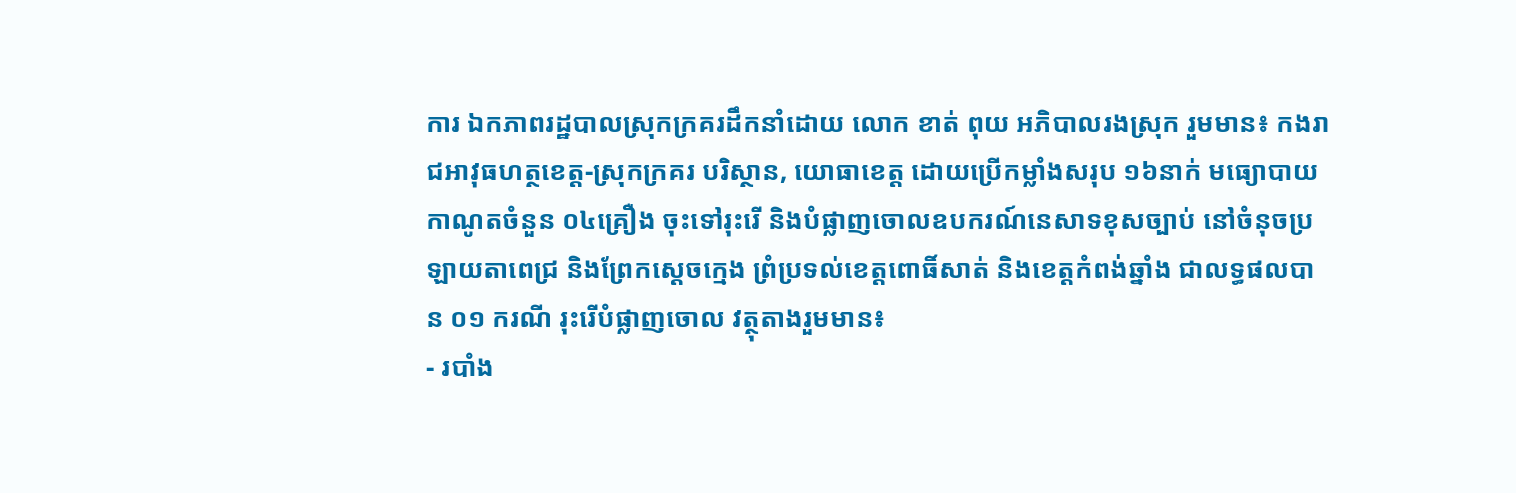ការ ឯកភាពរដ្ឋបាលស្រុកក្រគរដឹកនាំដោយ លោក ខាត់ ពុយ អភិបាលរងស្រុក រួមមាន៖ កងរាជអាវុធហត្ថខេត្ត-ស្រុកក្រគរ បរិស្ថាន, យោធាខេត្ដ ដោយប្រើកម្លាំងសរុប ១៦នាក់ មធ្យោបាយកាណូតចំនួន ០៤គ្រឿង ចុះទៅរុះរើ និងបំផ្លាញចោលឧបករណ៍នេសាទខុសច្បាប់ នៅចំនុចប្រឡាយតាពេជ្រ និងព្រែកស្ដេចក្មេង ព្រំប្រទល់ខេត្តពោធិ៍សាត់ និងខេត្តកំពង់ឆ្នាំង ជាលទ្ធផលបាន ០១ ករណី រុះរើបំផ្លាញចោល វត្ថុតាងរួមមាន៖
- របាំង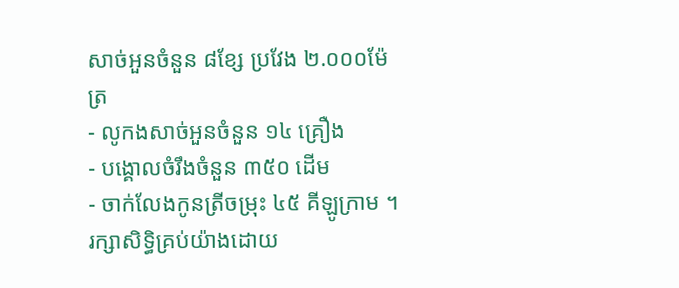សាច់អួនចំនួន ៨ខ្សែ ប្រវែង ២.០០០ម៉ែត្រ
- លូកងសាច់អួនចំនួន ១៤ គ្រឿង
- បង្គោលចំរឹងចំនួន ៣៥០ ដើម
- ចាក់លែងកូនត្រីចម្រុះ ៤៥ គីឡូក្រាម ។
រក្សាសិទិ្ធគ្រប់យ៉ាងដោយ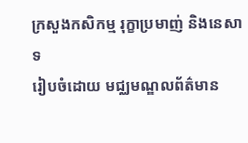ក្រសួងកសិកម្ម រុក្ខាប្រមាញ់ និងនេសាទ
រៀបចំដោយ មជ្ឈមណ្ឌលព័ត៌មាន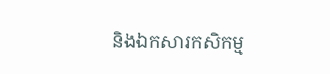និងឯកសារកសិកម្ម